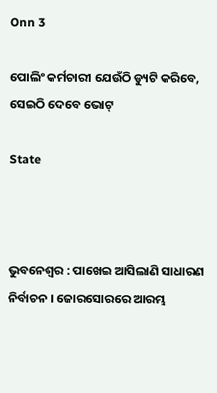Onn 3

ପୋଲିଂ କର୍ମଚାରୀ ଯେଉଁଠି ଡ୍ୟୁଟି କରିବେ, ସେଇଠି ଦେବେ ଭୋଟ୍

State



ଭୁବନେଶ୍ବର : ପାଖେଇ ଆସିଲାଣି ସାଧାରଣ ନିର୍ବାଚନ । ଜୋରସୋରରେ ଆରମ୍ଭ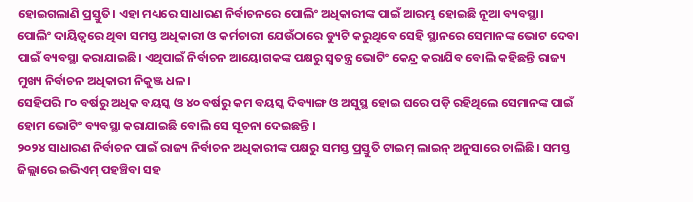ହୋଇଗଲାଣି ପ୍ରସ୍ତୁତି। ଏହା ମଧ୍ୟରେ ସାଧାରଣ ନିର୍ବାଚନରେ ପୋଲିଂ ଅଧିକାରୀଙ୍କ ପାଇଁ ଆରମ୍ଭ ହୋଇଛି ନୂଆ ବ୍ୟବସ୍ଥା।
ପୋଲିଂ ଦାୟିତ୍ୱରେ ଥିବା ସମସ୍ତ ଅଧିକାରୀ ଓ କର୍ମଚାରୀ ଯେଉଁଠାରେ ଡ୍ୟୁଟି କରୁଥିବେ ସେହି ସ୍ଥାନରେ ସେମାନଙ୍କ ଭୋଟ ଦେବା ପାଇଁ ବ୍ୟବସ୍ଥା କରାଯାଇଛି। ଏଥିପାଇଁ ନିର୍ବାଚନ ଆୟୋଗକଙ୍କ ପକ୍ଷରୁ ସ୍ୱତନ୍ତ୍ର ଭୋଟିଂ କେନ୍ଦ୍ର କରାଯିବ ବୋଲି କହିଛନ୍ତି ରାଜ୍ୟ ମୁଖ୍ୟ ନିର୍ବାଚନ ଅଧିକାରୀ ନିକୁଞ୍ଜ ଧଳ।
ସେହିପରି ୮୦ ବର୍ଷରୁ ଅଧିକ ବୟସ୍କ ଓ ୪୦ ବର୍ଷରୁ କମ ବୟସ୍କ ଦିବ୍ୟାଙ୍ଗ ଓ ଅସୁସ୍ଥ ହୋଇ ଘରେ ପଡ଼ି ରହିଥିଲେ ସେମାନଙ୍କ ପାଇଁ ହୋମ ଭୋଟିଂ ବ୍ୟବସ୍ଥା କରାଯାଇଛି ବୋଲି ସେ ସୂଚନା ଦେଇଛନ୍ତି ।
୨୦୨୪ ସାଧାରଣ ନିର୍ବାଚନ ପାଇଁ ରାଜ୍ୟ ନିର୍ବାଚନ ଅଧିକାରୀଙ୍କ ପକ୍ଷରୁ ସମସ୍ତ ପ୍ରସ୍ତୁତି ଟାଇମ୍ ଲାଇନ୍ ଅନୁସାରେ ଚାଲିଛି। ସମସ୍ତ ଜିଲ୍ଲାରେ ଇଭିଏମ୍ ପହଞ୍ଚିବା ସହ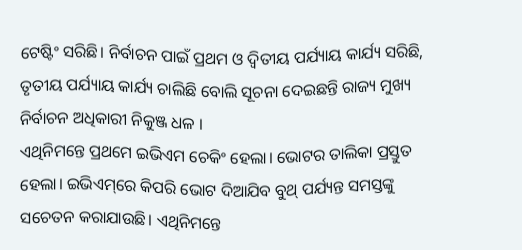ଟେଷ୍ଟିଂ ସରିଛି। ନିର୍ବାଚନ ପାଇଁ ପ୍ରଥମ ଓ ଦ୍ୱିତୀୟ ପର୍ଯ୍ୟାୟ କାର୍ଯ୍ୟ ସରିଛି, ତୃତୀୟ ପର୍ଯ୍ୟାୟ କାର୍ଯ୍ୟ ଚାଲିଛି ବୋଲି ସୂଚନା ଦେଇଛନ୍ତି ରାଜ୍ୟ ମୁଖ୍ୟ ନିର୍ବାଚନ ଅଧିକାରୀ ନିକୁଞ୍ଜ ଧଳ ।
ଏଥିନିମନ୍ତେ ପ୍ରଥମେ ଇଭିଏମ ଚେକିଂ ହେଲା। ଭୋଟର ତାଲିକା ପ୍ରସ୍ତୁତ ହେଲା। ଇଭିଏମ୍‌ରେ କିପରି ଭୋଟ ଦିଆଯିବ ବୁଥ୍‌ ପର୍ଯ୍ୟନ୍ତ ସମସ୍ତଙ୍କୁ ସଚେତନ କରାଯାଉଛି। ଏଥିନିମନ୍ତେ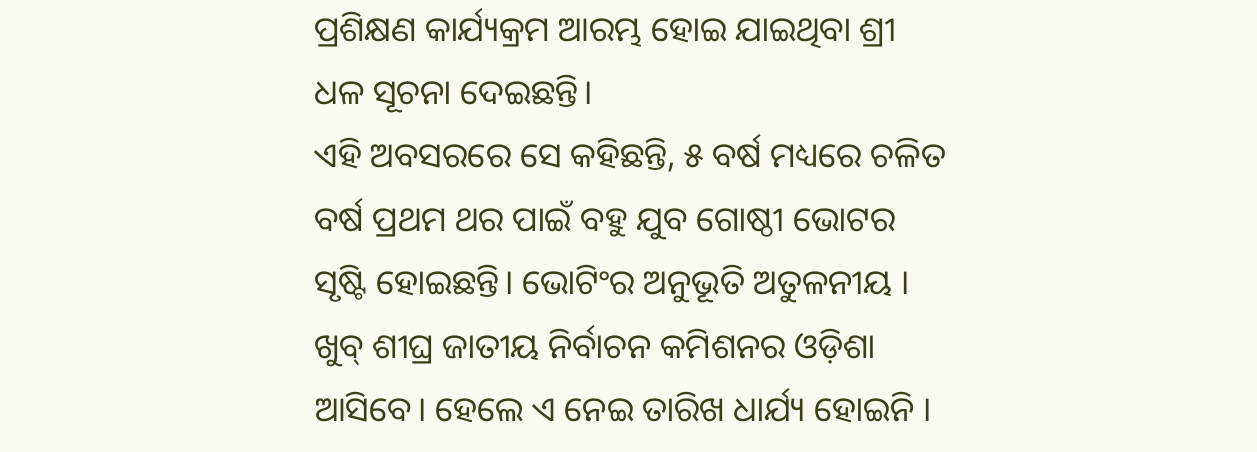ପ୍ରଶିକ୍ଷଣ କାର୍ଯ୍ୟକ୍ରମ ଆରମ୍ଭ ହୋଇ ଯାଇଥିବା ଶ୍ରୀ ଧଳ ସୂଚନା ଦେଇଛନ୍ତି।
ଏହି ଅବସରରେ ସେ କହିଛନ୍ତି, ୫ ବର୍ଷ ମଧ୍ୟରେ ଚଳିତ ବର୍ଷ ପ୍ରଥମ ଥର ପାଇଁ ବହୁ ଯୁବ ଗୋଷ୍ଠୀ ଭୋଟର ସୃଷ୍ଟି ହୋଇଛନ୍ତି। ଭୋଟିଂର ଅନୁଭୂତି ଅତୁଳନୀୟ । ଖୁବ୍‌ ଶୀଘ୍ର ଜାତୀୟ ନିର୍ବାଚନ କମିଶନର ଓଡ଼ିଶା ଆସିବେ। ହେଲେ ଏ ନେଇ ତାରିଖ ଧାର୍ଯ୍ୟ ହୋଇନି ।